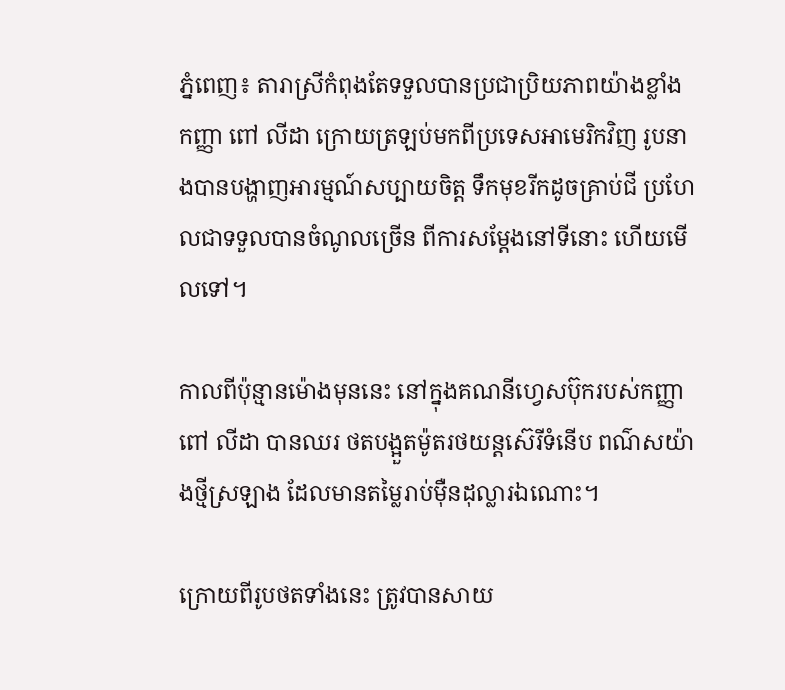ភ្នំពេញ៖ តារាស្រីកំពុងតែទទួលបានប្រជាប្រិយភាពយ៉ាងខ្លាំង កញ្ញា ពៅ លីដា ក្រោយត្រឡប់មកពីប្រទេសអាមេរិកវិញ រូបនាងបានបង្ហាញអារម្មណ៍សប្បាយចិត្ត ទឹកមុខរីកដូចគ្រាប់ជី ប្រហែលជាទទួលបានចំណូលច្រើន ពីការសម្តែងនៅទីនោះ ហើយមើលទៅ។

កាលពីប៉ុន្មានម៉ោងមុននេះ នៅក្នុងគណនីហ្វេសប៊ុករបស់កញ្ញា ពៅ លីដា បានឈរ ថតបង្អួតម៉ូតរថយន្តស៊េរីទំនើប ពណ៌សយ៉ាងថ្មីស្រឡាង ដែលមានតម្លៃរាប់ម៉ឺនដុល្លារឯណោះ។

ក្រោយពីរូបថតទាំងនេះ ត្រូវបានសាយ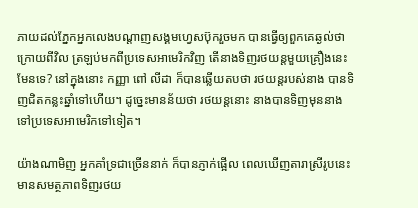ភាយដល់ភ្នែកអ្នកលេងបណ្តាញសង្គមហ្វេសប៊ុករួចមក បានធ្វើឲ្យពួកគេឆ្ងល់ថា ក្រោយពីវិល ត្រឡប់មកពីប្រទេសអាមេរិកវិញ តើនាងទិញរថយន្តមួយគ្រឿងនេះមែនទេ? នៅក្នុងនោះ កញ្ញា ពៅ លីដា ក៏បានឆ្លើយតបថា រថយន្តរបស់នាង បានទិញជិតកន្លះឆ្នាំទៅហើយ។ ដូច្នេះមានន័យថា រថយន្តនោះ នាងបានទិញមុននាងទៅប្រទេសអាមេរិកទៅទៀត។

យ៉ាងណាមិញ អ្នកគាំទ្រជាច្រើននាក់ ក៏បានភ្ញាក់ផ្អើល ពេលឃើញតារាស្រីរូបនេះ មានសមត្ថភាពទិញរថយ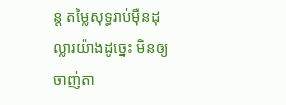ន្ត តម្លៃសុទ្ធរាប់ម៉ឺនដុល្លារយ៉ាងដូច្នេះ មិនឲ្យចាញ់តា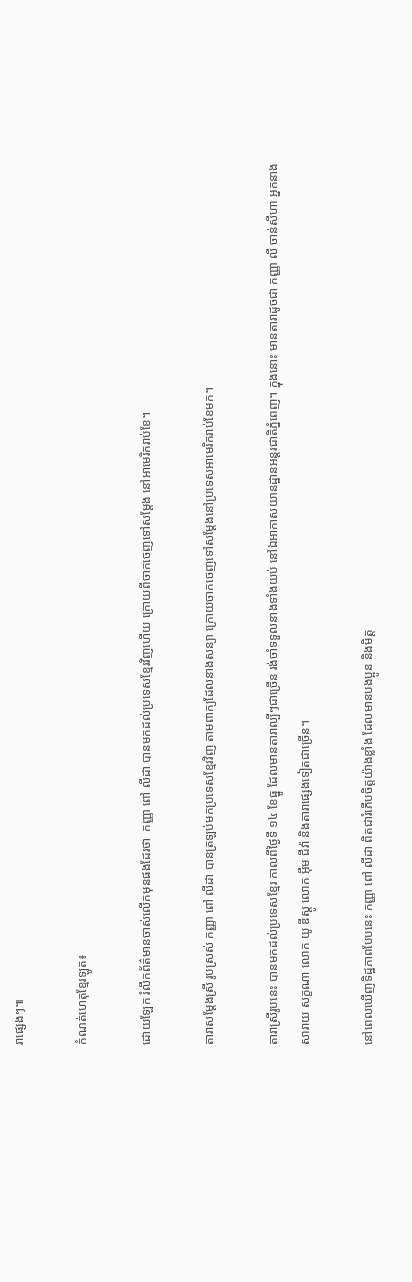រាផ្សេងៗ៕

កំណត់ហេតុខ្មែរឡូត៖

ដោយឡែក រំលឹកព័ត៌មានចាស់លើកមុនផងដែរថា  កញ្ញា ពៅ លីដា បានមកដល់ប្រទេសខ្មែរវិញហើយ ក្រោយពីចាកចេញទៅសម្តែង នៅអាមេរិករាប់ខែ។

តារាសម្តែងស្រី រូបស្រស់ កញ្ញា ពៅ លីដា បានត្រឡប់មកប្រទេសខ្មែរវិញ តាមពាក្យដែលនាងសន្យា ក្រោយចាកចេញទៅសម្តែងនៅប្រទេសអាមេរិករាប់ខែមក។

តារាស្រីរូបនេះ បានមកដល់ប្រទេសខ្មែរ កាលពីថ្ងៃទី ១៤ ខែធ្នូ ដែលមានតារាល្បីៗជាច្រើន រង់ចាំទទួលនាងទាំងយប់ នៅឯអាកាសយានដ្ឋានអន្តរជាតិភ្នំពេញ។ ក្នុងនោះ មានតារាដូចជា កញ្ញា លី ចាន់សីហា អ្នកនាង សារាយ សក្ខណា លោក យូ ឌីស្តូ លោក អ៊ឹម ជីវ៉ា និងតារាផ្សេងទៀតជាច្រើន។

នៅពេលឃើញទិដ្ឋភាពបែបនេះ កញ្ញា ពៅ លីដា ពិតជារំភើបចិត្តយ៉ាងខ្លាំង ដែលមានបងប្អូន និងមិត្ត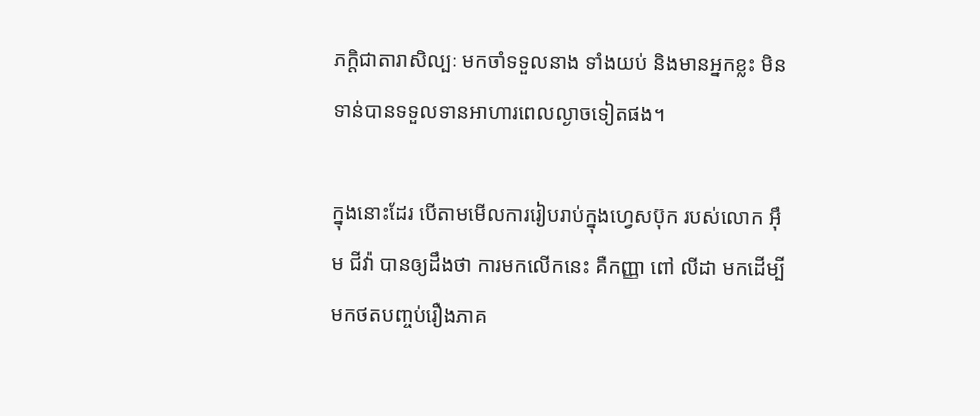ភក្តិជាតារាសិល្បៈ មកចាំទទួលនាង ទាំងយប់ និងមានអ្នកខ្លះ មិនទាន់បានទទួលទានអាហារពេលល្ងាចទៀតផង។

ក្នុងនោះដែរ បើតាមមើលការរៀបរាប់ក្នុងហ្វេសប៊ុក របស់លោក អ៊ឹម ជីវ៉ា បានឲ្យដឹងថា ការមកលើកនេះ គឺកញ្ញា ពៅ លីដា មកដើម្បីមកថតបញ្ចប់រឿងភាគ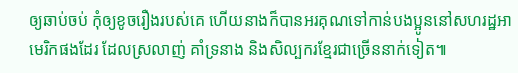ឲ្យឆាប់ចប់ កុំឲ្យខូចរឿងរបស់គេ ហើយនាងក៏បានអរគុណទៅកាន់បងប្អូននៅសហរដ្ឋអាមេរិកផងដែរ ដែលស្រលាញ់ គាំទ្រនាង និងសិល្បករខ្មែរជាច្រើននាក់ទៀត៕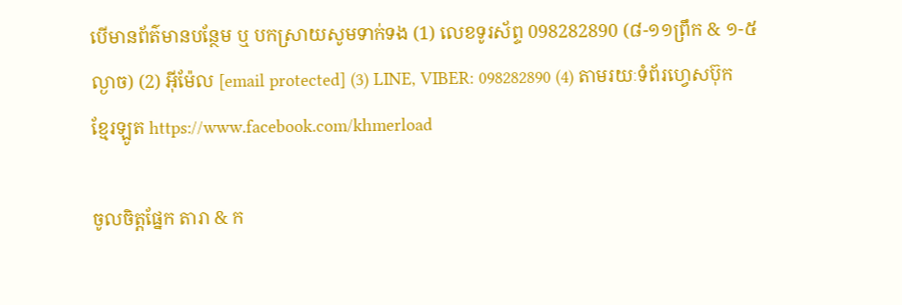បើមានព័ត៌មានបន្ថែម ឬ បកស្រាយសូមទាក់ទង (1) លេខទូរស័ព្ទ 098282890 (៨-១១ព្រឹក & ១-៥ល្ងាច) (2) អ៊ីម៉ែល [email protected] (3) LINE, VIBER: 098282890 (4) តាមរយៈទំព័រហ្វេសប៊ុកខ្មែរឡូត https://www.facebook.com/khmerload

ចូលចិត្តផ្នែក តារា & ក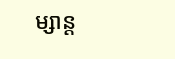ម្សាន្ដ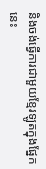និងចង់ធ្វើការជាមួយខ្មែរឡូតក្នុងផ្នែកនេះ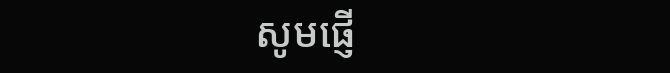សូមផ្ញើ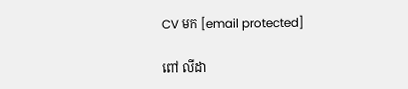CV មក [email protected]

ពៅ លីដា